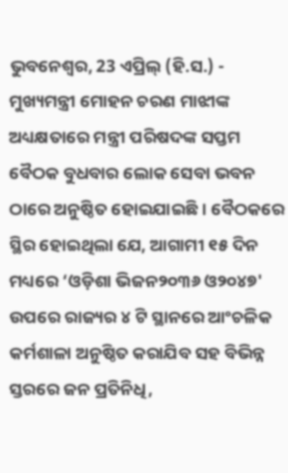ଭୁବନେଶ୍ୱର, 23 ଏପ୍ରିଲ୍ (ହି.ସ.) - ମୁଖ୍ୟମନ୍ତ୍ରୀ ମୋହନ ଚରଣ ମାଝୀଙ୍କ ଅଧ୍ୟକ୍ଷତାରେ ମନ୍ତ୍ରୀ ପରିଷଦଙ୍କ ସପ୍ତମ ବୈଠକ ବୁଧବାର ଲୋକ ସେବା ଭବନ ଠାରେ ଅନୁଷ୍ଠିତ ହୋଇଯାଇଛି। ବୈଠକରେ ସ୍ଥିର ହୋଇଥିଲା ଯେ, ଆଗାମୀ ୧୫ ଦିନ ମଧ୍ୟରେ ‘ଓଡ଼ିଶା ଭିଜନ୨୦୩୬ ଓ୨୦୪୭' ଉପରେ ରାଜ୍ୟର ୪ ଟି ସ୍ଥାନରେ ଆଂଚଳିକ କର୍ମଶାଳା ଅନୁଷ୍ଠିତ କରାଯିବ ସହ ବିଭିନ୍ନ ସ୍ତରରେ ଜନ ପ୍ରତିନିଧି,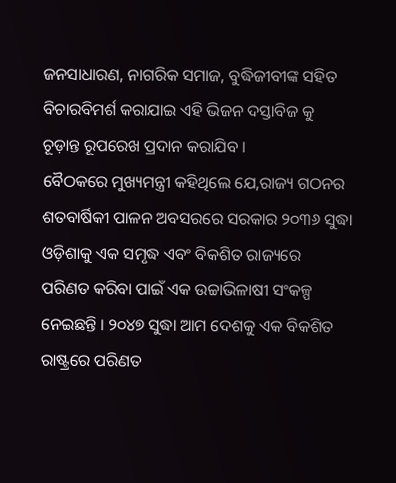ଜନସାଧାରଣ, ନାଗରିକ ସମାଜ, ବୁଦ୍ଧିଜୀବୀଙ୍କ ସହିତ ବିଚାରବିମର୍ଶ କରାଯାଇ ଏହି ଭିଜନ ଦସ୍ତାବିଜ କୁ ଚୂଡ଼ାନ୍ତ ରୂପରେଖ ପ୍ରଦାନ କରାଯିବ ।
ବୈଠକରେ ମୁଖ୍ୟମନ୍ତ୍ରୀ କହିଥିଲେ ଯେ,ରାଜ୍ୟ ଗଠନର ଶତବାର୍ଷିକୀ ପାଳନ ଅବସରରେ ସରକାର ୨୦୩୬ ସୁଦ୍ଧା ଓଡ଼ିଶାକୁ ଏକ ସମୃଦ୍ଧ ଏବଂ ବିକଶିତ ରାଜ୍ୟରେ ପରିଣତ କରିବା ପାଇଁ ଏକ ଉଚ୍ଚାଭିଳାଷୀ ସଂକଳ୍ପ ନେଇଛନ୍ତି । ୨୦୪୭ ସୁଦ୍ଧା ଆମ ଦେଶକୁ ଏକ ବିକଶିତ ରାଷ୍ଟ୍ରରେ ପରିଣତ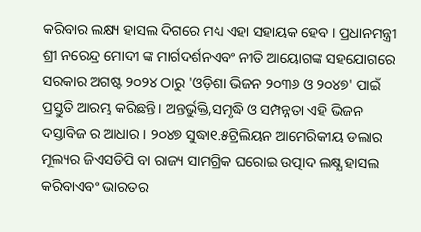କରିବାର ଲକ୍ଷ୍ୟ ହାସଲ ଦିଗରେ ମଧ୍ୟ ଏହା ସହାୟକ ହେବ । ପ୍ରଧାନମନ୍ତ୍ରୀ ଶ୍ରୀ ନରେନ୍ଦ୍ର ମୋଦୀ ଙ୍କ ମାର୍ଗଦର୍ଶନଏବଂ ନୀତି ଆୟୋଗଙ୍କ ସହଯୋଗରେ ସରକାର ଅଗଷ୍ଟ ୨୦୨୪ ଠାରୁ 'ଓଡ଼ିଶା ଭିଜନ ୨୦୩୬ ଓ ୨୦୪୭' ପାଇଁ ପ୍ରସ୍ତୁତି ଆରମ୍ଭ କରିଛନ୍ତି। ଅନ୍ତର୍ଭୁକ୍ତି,ସମୃଦ୍ଧି ଓ ସମ୍ପନ୍ନତା ଏହି ଭିଜନ ଦସ୍ତାବିଜ ର ଆଧାର । ୨୦୪୭ ସୁଦ୍ଧା୧.୫ଟ୍ରିଲିୟନ ଆମେରିକୀୟ ଡଲାର ମୂଲ୍ୟର ଜିଏସଡିପି ବା ରାଜ୍ୟ ସାମଗ୍ରିକ ଘରୋଇ ଉତ୍ପାଦ ଲକ୍ଷ୍ଯ ହାସଲ କରିବାଏବଂ ଭାରତର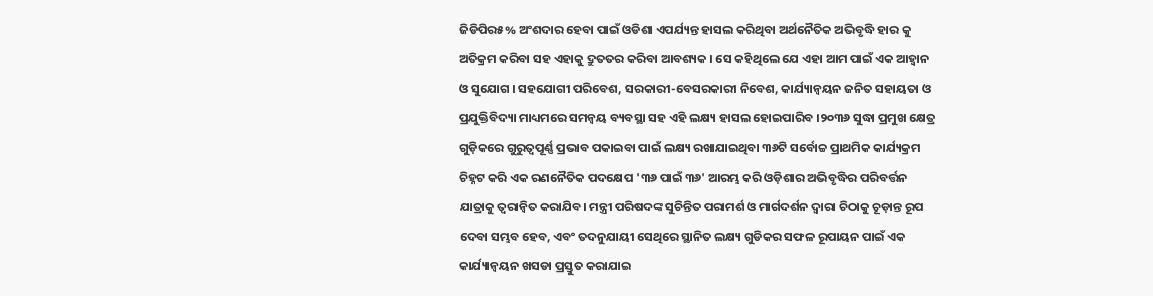ଜିଡିପିର୫% ଅଂଶଦାର ହେବା ପାଇଁ ଓଡିଶା ଏପର୍ଯ୍ୟନ୍ତ ହାସଲ କରିଥିବା ଅର୍ଥନୈତିକ ଅଭିବୃଦ୍ଧି ହାର କୁ ଅତିକ୍ରମ କରିବା ସହ ଏହାକୁ ଦ୍ରୁତତର କରିବା ଆବଶ୍ୟକ । ସେ କହିଥିଲେ ଯେ ଏହା ଆମ ପାଇଁ ଏକ ଆହ୍ୱାନ ଓ ସୁଯୋଗ । ସହଯୋଗୀ ପରିବେଶ, ସରକାରୀ-ବେସରକାରୀ ନିବେଶ, କାର୍ଯ୍ୟାନ୍ୱୟନ ଜନିତ ସହାୟତା ଓ ପ୍ରଯୁକ୍ତିବିଦ୍ୟା ମାଧ୍ୟମରେ ସମନ୍ୱୟ ବ୍ୟବସ୍ଥା ସହ ଏହି ଲକ୍ଷ୍ୟ ହାସଲ ହୋଇପାରିବ ।୨୦୩୬ ସୁଦ୍ଧା ପ୍ରମୁଖ କ୍ଷେତ୍ର ଗୁଡ଼ିକରେ ଗୁରୁତ୍ୱପୂର୍ଣ୍ଣ ପ୍ରଭାବ ପକାଇବା ପାଇଁ ଲକ୍ଷ୍ୟ ରଖାଯାଇଥିବା ୩୬ଟି ସର୍ବୋଚ୍ଚ ପ୍ରାଥମିକ କାର୍ଯ୍ୟକ୍ରମ ଚିହ୍ନଟ କରି ଏକ ରଣନୈତିକ ପଦକ୍ଷେପ '୩୬ ପାଇଁ ୩୬' ଆରମ୍ଭ କରି ଓଡ଼ିଶାର ଅଭିବୃଦ୍ଧିର ପରିବର୍ତ୍ତନ ଯାତ୍ରାକୁ ତ୍ୱରାନ୍ୱିତ କରାଯିବ। ମନ୍ତ୍ରୀ ପରିଷଦଙ୍କ ସୁଚିନ୍ତିତ ପରାମର୍ଶ ଓ ମାର୍ଗଦର୍ଶନ ଦ୍ୱାରା ଚିଠାକୁ ଚୂଡ଼ାନ୍ତ ରୂପ ଦେବା ସମ୍ଭବ ହେବ, ଏବଂ ତଦନୁଯାୟୀ ସେଥିରେ ସ୍ଥାନିତ ଲକ୍ଷ୍ୟ ଗୁଡିକର ସଫଳ ରୂପାୟନ ପାଇଁ ଏକ କାର୍ଯ୍ୟାନ୍ୱୟନ ଖସଡା ପ୍ରସ୍ତୁତ କରାଯାଇ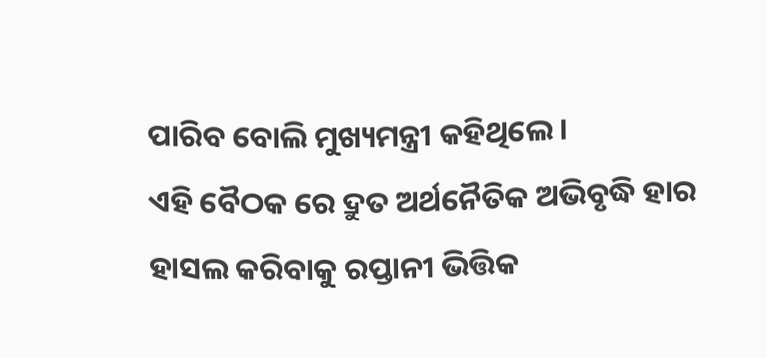ପାରିବ ବୋଲି ମୁଖ୍ୟମନ୍ତ୍ରୀ କହିଥିଲେ।
ଏହି ବୈଠକ ରେ ଦ୍ରୁତ ଅର୍ଥନୈତିକ ଅଭିବୃଦ୍ଧି ହାର ହାସଲ କରିବାକୁ ରପ୍ତାନୀ ଭିତ୍ତିକ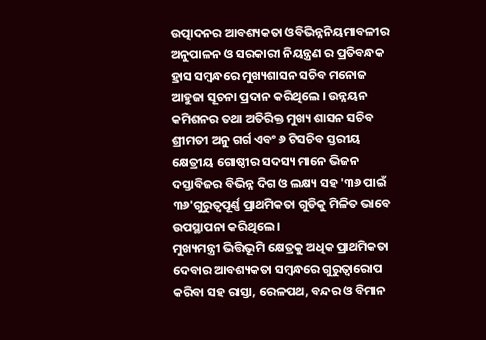ଉତ୍ପାଦନର ଆବଶ୍ୟକତା ଓବିଭିନ୍ନନିୟମାବଳୀର ଅନୁପାଳନ ଓ ସରକାରୀ ନିୟନ୍ତ୍ରଣ ର ପ୍ରତିବନ୍ଧକ ହ୍ରାସ ସମ୍ବନ୍ଧରେ ମୁଖ୍ୟଶାସନ ସଚିବ ମନୋଜ ଆହୁଜା ସୂଚନା ପ୍ରଦାନ କରିଥିଲେ । ଉନ୍ନୟନ କମିଶନର ତଥା ଅତିରିକ୍ତ ମୁଖ୍ୟ ଶାସନ ସଚିବ ଶ୍ରୀମତୀ ଅନୁ ଗର୍ଗ ଏବଂ ୬ ଟିସଚିବ ସ୍ତରୀୟ କ୍ଷେତ୍ରୀୟ ଗୋଷ୍ଠୀର ସଦସ୍ୟ ମାନେ ଭିଜନ ଦସ୍ତାବିଜର ବିଭିନ୍ନ ଦିଗ ଓ ଲକ୍ଷ୍ୟ ସହ '୩୬ ପାଇଁ ୩୬'ଗୁରୁତ୍ୱପୂର୍ଣ୍ଣ ପ୍ରାଥମିକତା ଗୁଡିକୁ ମିଳିତ ଭାବେ ଉପସ୍ଥାପନା କରିଥିଲେ ।
ମୁଖ୍ୟମନ୍ତ୍ରୀ ଭିତ୍ତିଭୂମି କ୍ଷେତ୍ରକୁ ଅଧିକ ପ୍ରାଥମିକତା ଦେବାର ଆବଶ୍ୟକତା ସମ୍ବନ୍ଧରେ ଗୁରୁତ୍ୱାରୋପ କରିବା ସହ ରାସ୍ତା, ରେଳପଥ, ବନ୍ଦର ଓ ବିମାନ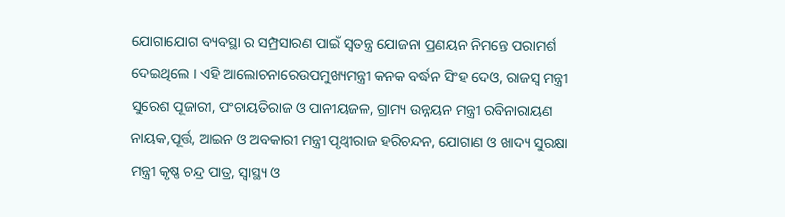ଯୋଗାଯୋଗ ବ୍ୟବସ୍ଥା ର ସମ୍ପ୍ରସାରଣ ପାଇଁ ସ୍ୱତନ୍ତ୍ର ଯୋଜନା ପ୍ରଣୟନ ନିମନ୍ତେ ପରାମର୍ଶ ଦେଇଥିଲେ । ଏହି ଆଲୋଚନାରେଉପମୁଖ୍ୟମନ୍ତ୍ରୀ କନକ ବର୍ଦ୍ଧନ ସିଂହ ଦେଓ, ରାଜସ୍ୱ ମନ୍ତ୍ରୀ ସୁରେଶ ପୂଜାରୀ, ପଂଚାୟତିରାଜ ଓ ପାନୀୟଜଳ, ଗ୍ରାମ୍ୟ ଉନ୍ନୟନ ମନ୍ତ୍ରୀ ରବିନାରାୟଣ ନାୟକ,ପୂର୍ତ୍ତ, ଆଇନ ଓ ଅବକାରୀ ମନ୍ତ୍ରୀ ପୃଥ୍ୱୀରାଜ ହରିଚନ୍ଦନ, ଯୋଗାଣ ଓ ଖାଦ୍ୟ ସୁରକ୍ଷା ମନ୍ତ୍ରୀ କୃଷ୍ଣ ଚନ୍ଦ୍ର ପାତ୍ର, ସ୍ୱାସ୍ଥ୍ୟ ଓ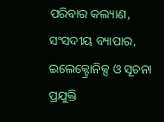ପରିବାର କଲ୍ୟାଣ, ସଂସଦୀୟ ବ୍ୟାପାର, ଇଲେକ୍ଟ୍ରୋନିକ୍ସ ଓ ସୂଚନା ପ୍ରଯୁକ୍ତି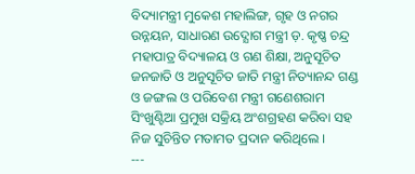ବିଦ୍ୟାମନ୍ତ୍ରୀ ମୁକେଶ ମହାଲିଙ୍ଗ, ଗୃହ ଓ ନଗର ଉନ୍ନୟନ, ସାଧାରଣ ଉଦ୍ଯୋଗ ମନ୍ତ୍ରୀ ଡ଼. କୃଷ୍ଣ ଚନ୍ଦ୍ର ମହାପାତ୍ର ବିଦ୍ୟାଳୟ ଓ ଗଣ ଶିକ୍ଷା, ଅନୁସୂଚିତ ଜନଜାତି ଓ ଅନୁସୂଚିତ ଜାତି ମନ୍ତ୍ରୀ ନିତ୍ୟାନନ୍ଦ ଗଣ୍ଡ ଓ ଜଙ୍ଗଲ ଓ ପରିବେଶ ମନ୍ତ୍ରୀ ଗଣେଶରାମ ସିଂଖୁଣ୍ଟିଆ ପ୍ରମୁଖ ସକ୍ରିୟ ଅଂଶଗ୍ରହଣ କରିବା ସହ ନିଜ ସୁଚିନ୍ତିତ ମତାମତ ପ୍ରଦାନ କରିଥିଲେ।
---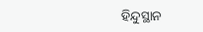ହିନ୍ଦୁସ୍ଥାନ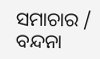ସମାଚାର / ବନ୍ଦନା